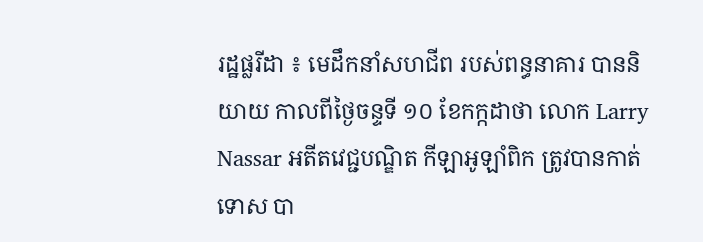រដ្ឋផ្លរីដា ៖ មេដឹកនាំសហជីព របស់ពន្ធនាគារ បាននិយាយ កាលពីថ្ងៃចន្ទទី ១០ ខែកក្កដាថា លោក Larry Nassar អតីតវេជ្ជបណ្ឌិត កីឡាអូឡាំពិក ត្រូវបានកាត់ទោស បា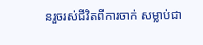នរួចរស់ជីវិតពីការចាក់ សម្លាប់ជា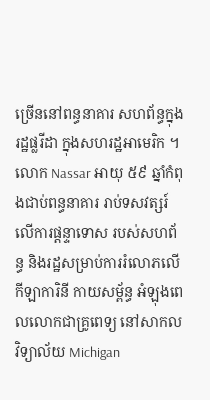ច្រើននៅពន្ធនាគារ សហព័ន្ធក្នុងរដ្ឋផ្លរីដា ក្នុងសហរដ្ឋអាមេរិក ។
លោក Nassar អាយុ ៥៩ ឆ្នាំកំពុងជាប់ពន្ធនាគារ រាប់ទសវត្សរ៍លើការផ្តន្ទាទោស របស់សហព័ន្ធ និងរដ្ឋសម្រាប់ការរំលោភលើកីឡាការិនី កាយសម្ព័ន្ធ អំឡុងពេលលោកជាគ្រូពេទ្យ នៅសាកលវិទ្យាល័យ Michigan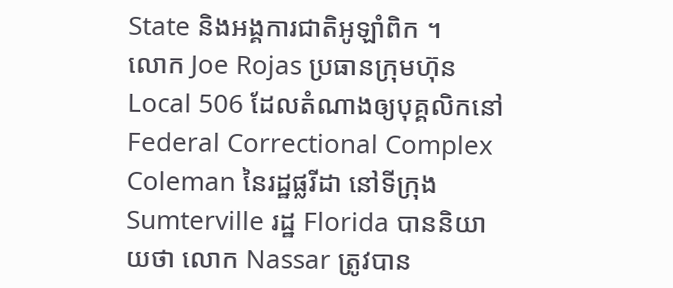State និងអង្គការជាតិអូឡាំពិក ។
លោក Joe Rojas ប្រធានក្រុមហ៊ុន Local 506 ដែលតំណាងឲ្យបុគ្គលិកនៅ Federal Correctional Complex Coleman នៃរដ្ឋផ្លរីដា នៅទីក្រុង Sumterville រដ្ឋ Florida បាននិយាយថា លោក Nassar ត្រូវបាន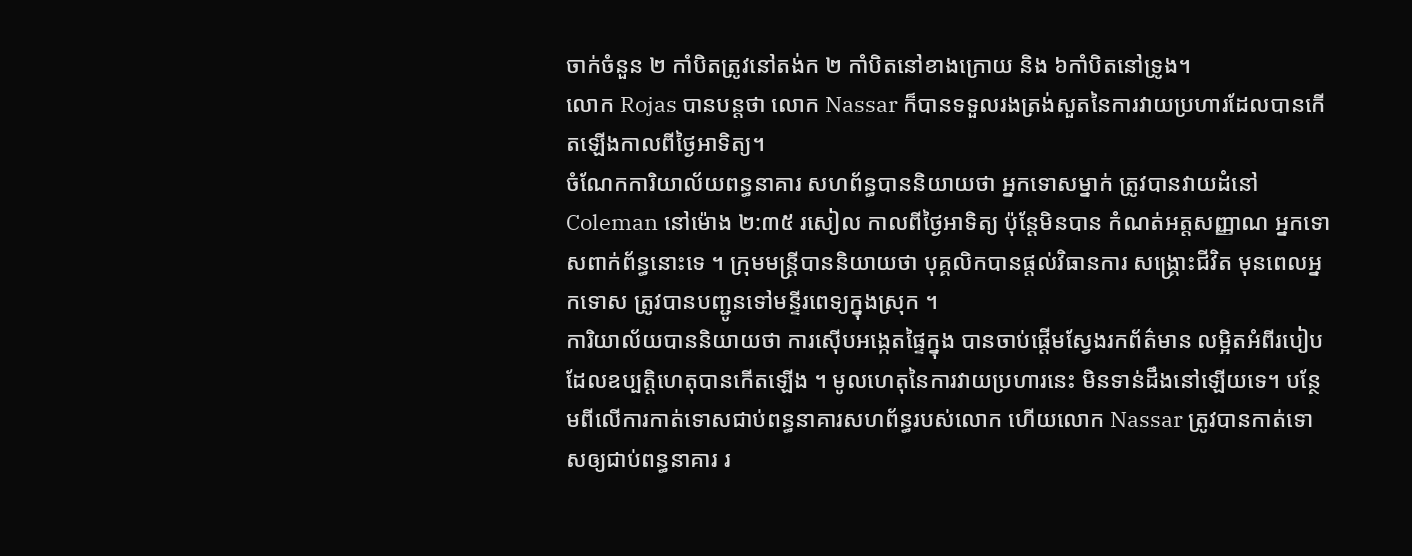ចាក់ចំនួន ២ កាំបិតត្រូវនៅតង់ក ២ កាំបិតនៅខាងក្រោយ និង ៦កាំបិតនៅទ្រូង។
លោក Rojas បានបន្តថា លោក Nassar ក៏បានទទួលរងត្រង់សួតនៃការវាយប្រហារដែលបានកើតឡើងកាលពីថ្ងៃអាទិត្យ។
ចំណែកការិយាល័យពន្ធនាគារ សហព័ន្ធបាននិយាយថា អ្នកទោសម្នាក់ ត្រូវបានវាយដំនៅ Coleman នៅម៉ោង ២:៣៥ រសៀល កាលពីថ្ងៃអាទិត្យ ប៉ុន្តែមិនបាន កំណត់អត្តសញ្ញាណ អ្នកទោសពាក់ព័ន្ធនោះទេ ។ ក្រុមមន្ត្រីបាននិយាយថា បុគ្គលិកបានផ្តល់វិធានការ សង្គ្រោះជីវិត មុនពេលអ្នកទោស ត្រូវបានបញ្ជូនទៅមន្ទីរពេទ្យក្នុងស្រុក ។
ការិយាល័យបាននិយាយថា ការស៊ើបអង្កេតផ្ទៃក្នុង បានចាប់ផ្តើមស្វែងរកព័ត៌មាន លម្អិតអំពីរបៀប ដែលឧប្បត្តិហេតុបានកើតឡើង ។ មូលហេតុនៃការវាយប្រហារនេះ មិនទាន់ដឹងនៅឡើយទេ។ បន្ថែមពីលើការកាត់ទោសជាប់ពន្ធនាគារសហព័ន្ធរបស់លោក ហើយលោក Nassar ត្រូវបានកាត់ទោសឲ្យជាប់ពន្ធនាគារ រ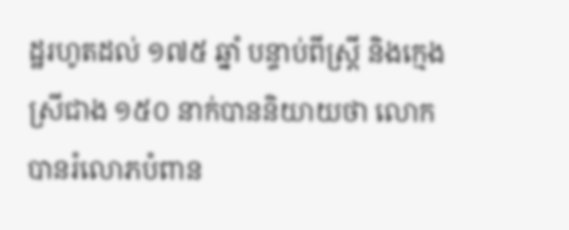ដ្ឋរហូតដល់ ១៧៥ ឆ្នាំ បន្ទាប់ពីស្ត្រី និងក្មេងស្រីជាង ១៥០ នាក់បាននិយាយថា លោកបានរំលោភបំពាន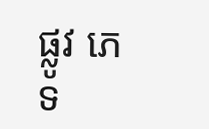ផ្លូវ ភេទ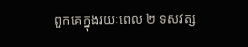ពួកគេក្នុងរយៈពេល ២ ទសវត្ស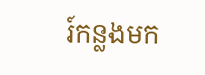រ៍កន្លងមក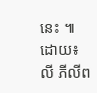នេះ ៕
ដោយ៖លី ភីលីព